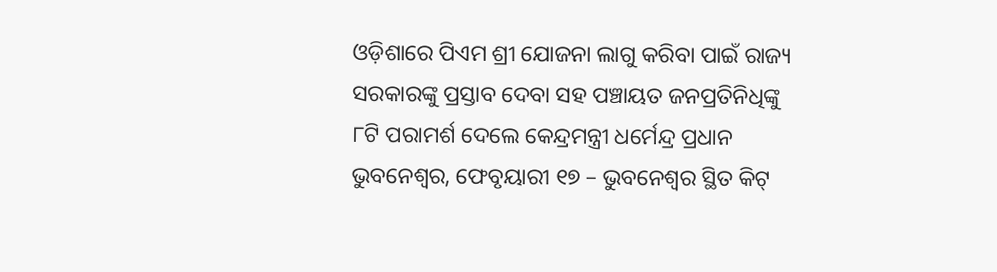ଓଡ଼ିଶାରେ ପିଏମ ଶ୍ରୀ ଯୋଜନା ଲାଗୁ କରିବା ପାଇଁ ରାଜ୍ୟ ସରକାରଙ୍କୁ ପ୍ରସ୍ତାବ ଦେବା ସହ ପଞ୍ଚାୟତ ଜନପ୍ରତିନିଧିଙ୍କୁ ୮ଟି ପରାମର୍ଶ ଦେଲେ କେନ୍ଦ୍ରମନ୍ତ୍ରୀ ଧର୍ମେନ୍ଦ୍ର ପ୍ରଧାନ
ଭୁବନେଶ୍ୱର, ଫେବୃୟାରୀ ୧୭ – ଭୁବନେଶ୍ୱର ସ୍ଥିତ କିଟ୍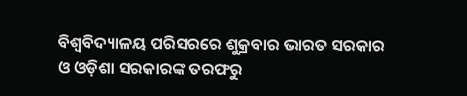ବିଶ୍ୱବିଦ୍ୟାଳୟ ପରିସରରେ ଶୁକ୍ରବାର ଭାରତ ସରକାର ଓ ଓଡ଼ିଶା ସରକାରଙ୍କ ତରଫରୁ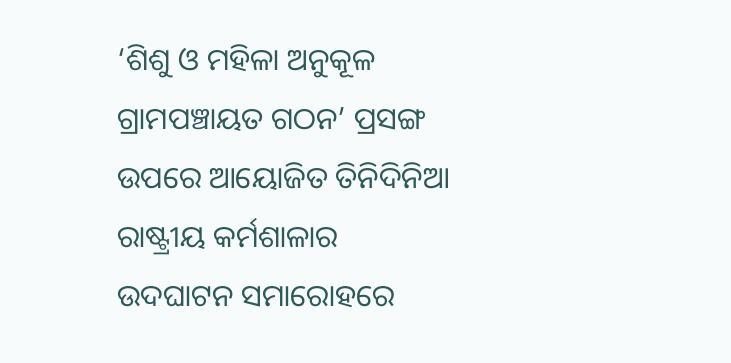‘ଶିଶୁ ଓ ମହିଳା ଅନୁକୂଳ ଗ୍ରାମପଞ୍ଚାୟତ ଗଠନ’ ପ୍ରସଙ୍ଗ ଉପରେ ଆୟୋଜିତ ତିନିଦିନିଆ ରାଷ୍ଟ୍ରୀୟ କର୍ମଶାଳାର ଉଦଘାଟନ ସମାରୋହରେ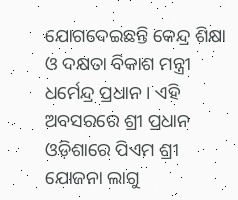ଯୋଗଦେଇଛନ୍ତି କେନ୍ଦ୍ର ଶିକ୍ଷା ଓ ଦକ୍ଷତା ବିକାଶ ମନ୍ତ୍ରୀ ଧର୍ମେନ୍ଦ୍ର ପ୍ରଧାନ । ଏହି ଅବସରରେ ଶ୍ରୀ ପ୍ରଧାନ ଓଡ଼ିଶାରେ ପିଏମ ଶ୍ରୀ ଯୋଜନା ଲାଗୁ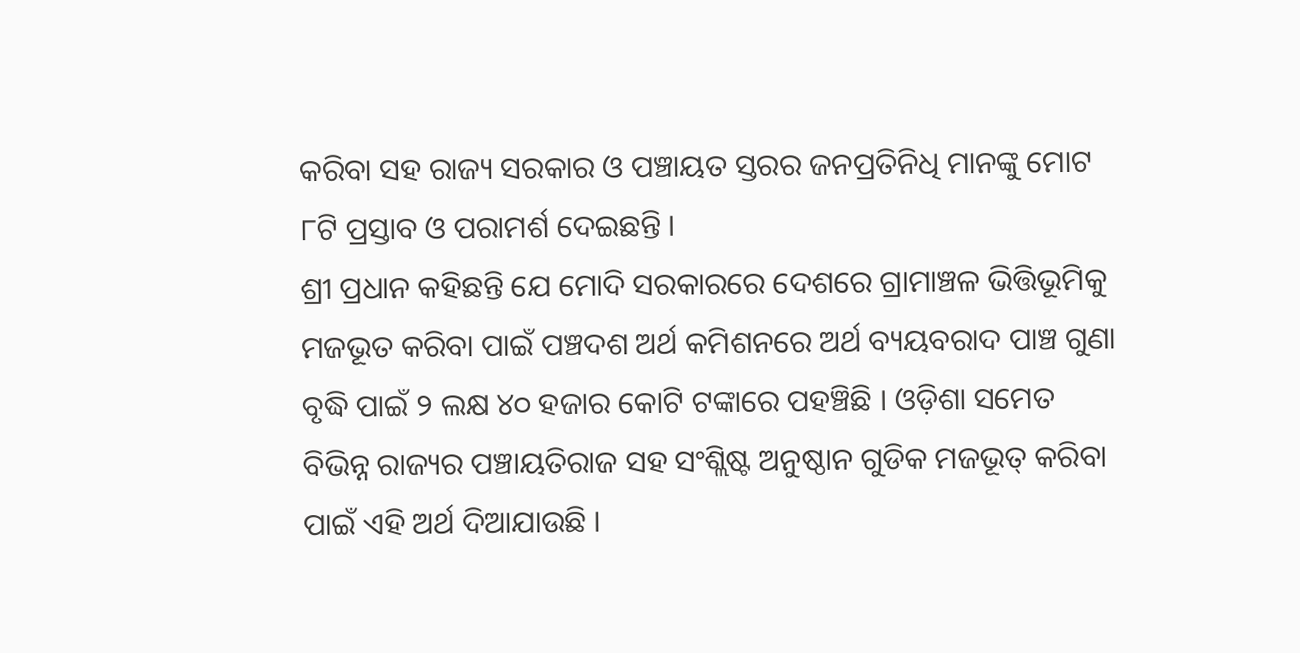କରିବା ସହ ରାଜ୍ୟ ସରକାର ଓ ପଞ୍ଚାୟତ ସ୍ତରର ଜନପ୍ରତିନିଧି ମାନଙ୍କୁ ମୋଟ ୮ଟି ପ୍ରସ୍ତାବ ଓ ପରାମର୍ଶ ଦେଇଛନ୍ତି ।
ଶ୍ରୀ ପ୍ରଧାନ କହିଛନ୍ତି ଯେ ମୋଦି ସରକାରରେ ଦେଶରେ ଗ୍ରାମାଞ୍ଚଳ ଭିତ୍ତିଭୂମିକୁ ମଜଭୂତ କରିବା ପାଇଁ ପଞ୍ଚଦଶ ଅର୍ଥ କମିଶନରେ ଅର୍ଥ ବ୍ୟୟବରାଦ ପାଞ୍ଚ ଗୁଣା ବୃଦ୍ଧି ପାଇଁ ୨ ଲକ୍ଷ ୪୦ ହଜାର କୋଟି ଟଙ୍କାରେ ପହଞ୍ଚିଛି । ଓଡ଼ିଶା ସମେତ ବିଭିନ୍ନ ରାଜ୍ୟର ପଞ୍ଚାୟତିରାଜ ସହ ସଂଶ୍ଲିଷ୍ଟ ଅନୁଷ୍ଠାନ ଗୁଡିକ ମଜଭୂତ୍ କରିବା ପାଇଁ ଏହି ଅର୍ଥ ଦିଆଯାଉଛି ।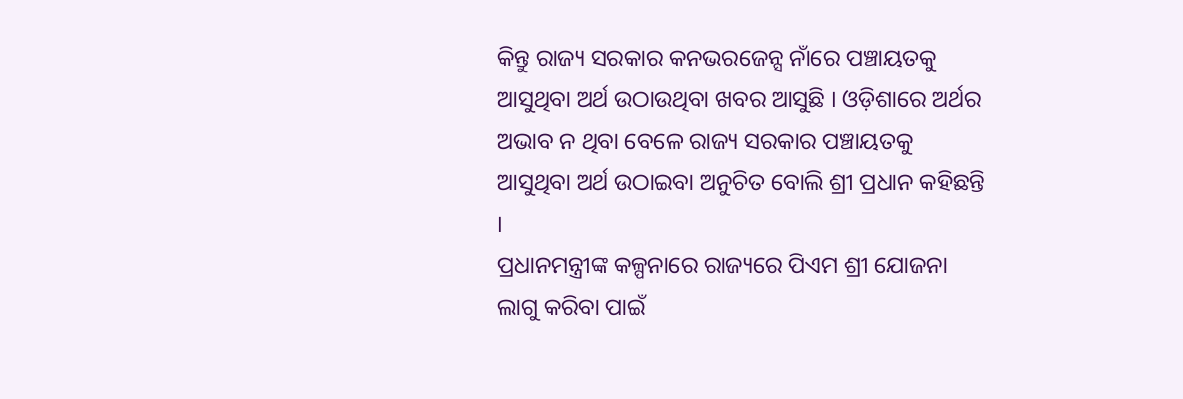କିନ୍ତୁ ରାଜ୍ୟ ସରକାର କନଭରଜେନ୍ସ ନାଁରେ ପଞ୍ଚାୟତକୁ ଆସୁଥିବା ଅର୍ଥ ଉଠାଉଥିବା ଖବର ଆସୁଛି । ଓଡ଼ିଶାରେ ଅର୍ଥର ଅଭାବ ନ ଥିବା ବେଳେ ରାଜ୍ୟ ସରକାର ପଞ୍ଚାୟତକୁ ଆସୁଥିବା ଅର୍ଥ ଉଠାଇବା ଅନୁଚିତ ବୋଲି ଶ୍ରୀ ପ୍ରଧାନ କହିଛନ୍ତି ।
ପ୍ରଧାନମନ୍ତ୍ରୀଙ୍କ କଳ୍ପନାରେ ରାଜ୍ୟରେ ପିଏମ ଶ୍ରୀ ଯୋଜନା ଲାଗୁ କରିବା ପାଇଁ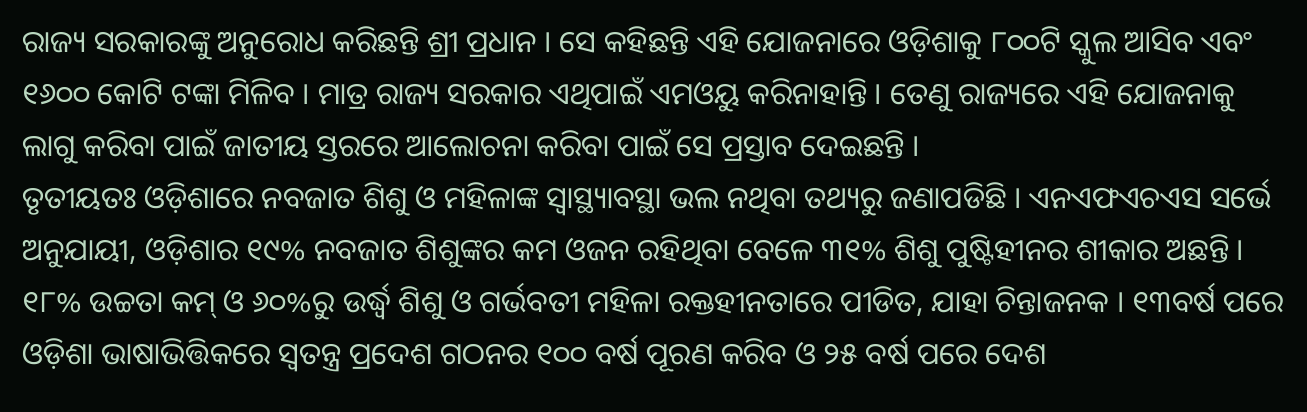ରାଜ୍ୟ ସରକାରଙ୍କୁ ଅନୁରୋଧ କରିଛନ୍ତି ଶ୍ରୀ ପ୍ରଧାନ । ସେ କହିଛନ୍ତି ଏହି ଯୋଜନାରେ ଓଡ଼ିଶାକୁ ୮୦୦ଟି ସ୍କୁଲ ଆସିବ ଏବଂ ୧୬୦୦ କୋଟି ଟଙ୍କା ମିଳିବ । ମାତ୍ର ରାଜ୍ୟ ସରକାର ଏଥିପାଇଁ ଏମଓୟୁ କରିନାହାନ୍ତି । ତେଣୁ ରାଜ୍ୟରେ ଏହି ଯୋଜନାକୁ ଲାଗୁ କରିବା ପାଇଁ ଜାତୀୟ ସ୍ତରରେ ଆଲୋଚନା କରିବା ପାଇଁ ସେ ପ୍ରସ୍ତାବ ଦେଇଛନ୍ତି ।
ତୃତୀୟତଃ ଓଡ଼ିଶାରେ ନବଜାତ ଶିଶୁ ଓ ମହିଳାଙ୍କ ସ୍ୱାସ୍ଥ୍ୟାବସ୍ଥା ଭଲ ନଥିବା ତଥ୍ୟରୁ ଜଣାପଡିଛି । ଏନଏଫଏଚଏସ ସର୍ଭେ ଅନୁଯାୟୀ, ଓଡ଼ିଶାର ୧୯% ନବଜାତ ଶିଶୁଙ୍କର କମ ଓଜନ ରହିଥିବା ବେଳେ ୩୧% ଶିଶୁ ପୁଷ୍ଟିହୀନର ଶୀକାର ଅଛନ୍ତି । ୧୮% ଉଚ୍ଚତା କମ୍ ଓ ୬୦%ରୁ ଉର୍ଦ୍ଧ୍ୱ ଶିଶୁ ଓ ଗର୍ଭବତୀ ମହିଳା ରକ୍ତହୀନତାରେ ପୀଡିତ, ଯାହା ଚିନ୍ତାଜନକ । ୧୩ବର୍ଷ ପରେ ଓଡ଼ିଶା ଭାଷାଭିତ୍ତିକରେ ସ୍ୱତନ୍ତ୍ର ପ୍ରଦେଶ ଗଠନର ୧୦୦ ବର୍ଷ ପୂରଣ କରିବ ଓ ୨୫ ବର୍ଷ ପରେ ଦେଶ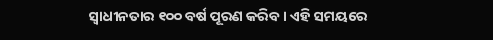ସ୍ୱାଧୀନତାର ୧୦୦ ବର୍ଷ ପୂରଣ କରିବ । ଏହି ସମୟରେ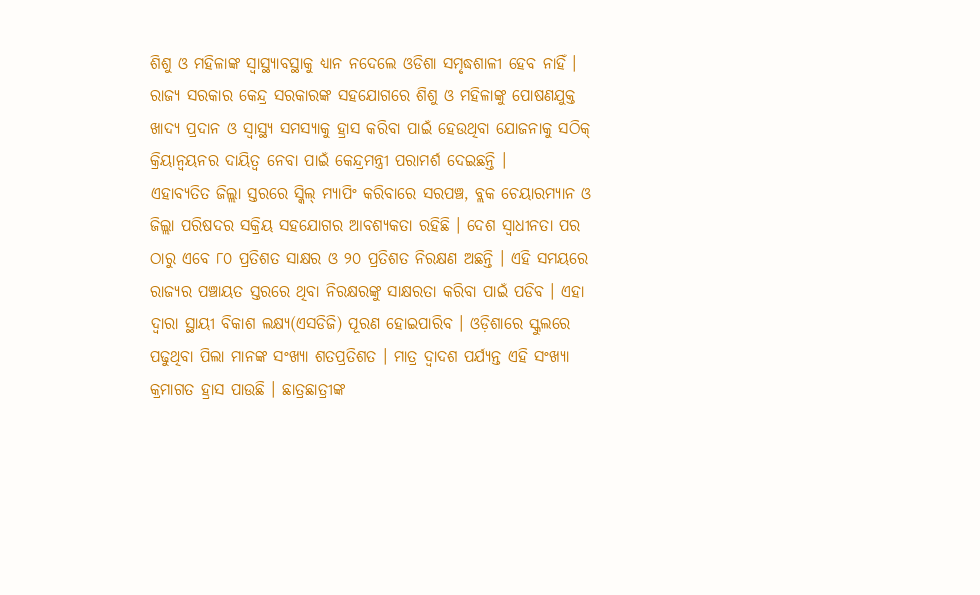ଶିଶୁ ଓ ମହିଳାଙ୍କ ସ୍ୱାସ୍ଥ୍ୟାବସ୍ଥାକୁ ଧ୍ୟାନ ନଦେଲେ ଓଡିଶା ସମୃଦ୍ଧଶାଳୀ ହେବ ନାହିଁ । ରାଜ୍ୟ ସରକାର କେନ୍ଦ୍ର ସରକାରଙ୍କ ସହଯୋଗରେ ଶିଶୁ ଓ ମହିଳାଙ୍କୁ ପୋଷଣଯୁକ୍ତ ଖାଦ୍ୟ ପ୍ରଦାନ ଓ ସ୍ୱାସ୍ଥ୍ୟ ସମସ୍ୟାକୁ ହ୍ରାସ କରିବା ପାଇଁ ହେଉଥିବା ଯୋଜନାକୁ ସଠିକ୍ କ୍ରିୟାନ୍ୱୟନର ଦାୟିତ୍ୱ ନେବା ପାଇଁ କେନ୍ଦ୍ରମନ୍ତ୍ରୀ ପରାମର୍ଶ ଦେଇଛନ୍ତି ।
ଏହାବ୍ୟତିତ ଜିଲ୍ଲା ସ୍ତରରେ ସ୍କିଲ୍ ମ୍ୟାପିଂ କରିବାରେ ସରପଞ୍ଚ, ବ୍ଲକ ଚେୟାରମ୍ୟାନ ଓ ଜିଲ୍ଲା ପରିଷଦର ସକ୍ରିୟ ସହଯୋଗର ଆବଶ୍ୟକତା ରହିଛି । ଦେଶ ସ୍ୱାଧୀନତା ପର ଠାରୁ ଏବେ ୮୦ ପ୍ରତିଶତ ସାକ୍ଷର ଓ ୨୦ ପ୍ରତିଶତ ନିରକ୍ଷଣ ଅଛନ୍ତି । ଏହି ସମୟରେ ରାଜ୍ୟର ପଞ୍ଚାୟତ ସ୍ତରରେ ଥିବା ନିରକ୍ଷରଙ୍କୁ ସାକ୍ଷରତା କରିବା ପାଇଁ ପଡିବ । ଏହା ଦ୍ୱାରା ସ୍ଥାୟୀ ବିକାଶ ଲକ୍ଷ୍ୟ(ଏସଡିଜି) ପୂରଣ ହୋଇପାରିବ । ଓଡ଼ିଶାରେ ସ୍କୁଲରେ ପଢୁଥିବା ପିଲା ମାନଙ୍କ ସଂଖ୍ୟା ଶତପ୍ରତିଶତ । ମାତ୍ର ଦ୍ୱାଦଶ ପର୍ଯ୍ୟନ୍ତ ଏହି ସଂଖ୍ୟା କ୍ରମାଗତ ହ୍ରାସ ପାଉଛି । ଛାତ୍ରଛାତ୍ରୀଙ୍କ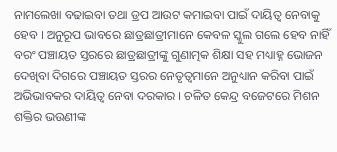ନାମଲେଖା ବଢାଇବା ତଥା ଡ୍ରପ ଆଉଟ କମାଇବା ପାଇଁ ଦାୟିତ୍ୱ ନେବାକୁ ହେବ । ଅନୁରୂପ ଭାବରେ ଛାତ୍ରଛାତ୍ରୀମାନେ କେବଳ ସ୍କୁଲ ଗଲେ ହେବ ନାହିଁ ବରଂ ପଞ୍ଚାୟତ ସ୍ତରରେ ଛାତ୍ରଛାତ୍ରୀଙ୍କୁ ଗୁଣାତ୍ମକ ଶିକ୍ଷା ସହ ମଧ୍ୟାହ୍ନ ଭୋଜନ ଦେଖିବା ଦିଗରେ ପଞ୍ଚାୟତ ସ୍ତରର ନେତୃତ୍ୱମାନେ ଅନୁଧ୍ୟାନ କରିବା ପାଇଁ ଅଭିଭାବକର ଦାୟିତ୍ୱ ନେବା ଦରକାର । ଚଳିତ କେନ୍ଦ୍ର ବଜେଟରେ ମିଶନ ଶକ୍ତିର ଭଉଣୀଙ୍କ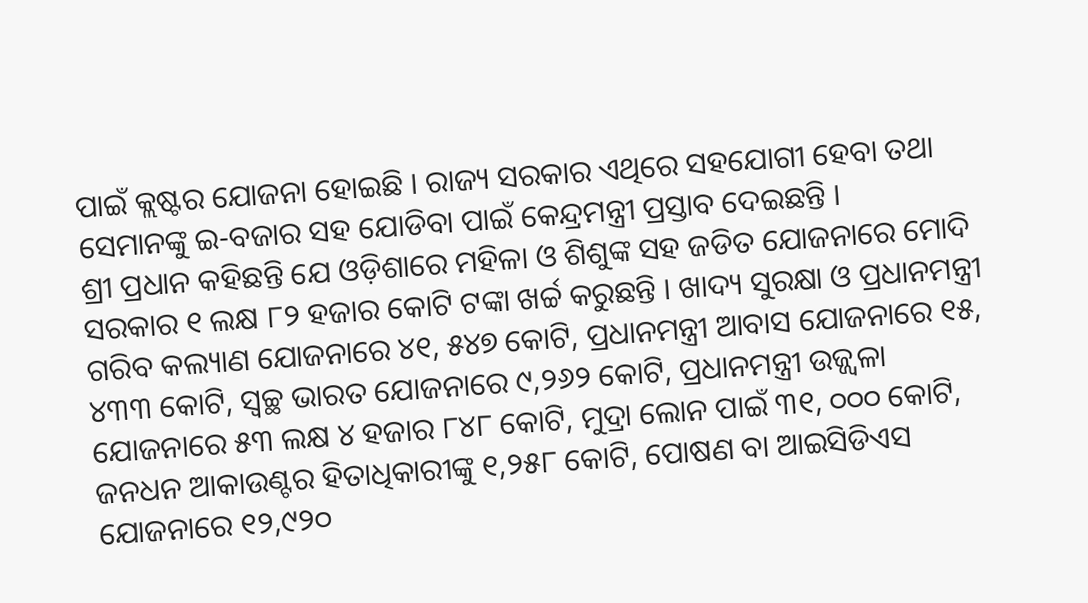ପାଇଁ କ୍ଲଷ୍ଟର ଯୋଜନା ହୋଇଛି । ରାଜ୍ୟ ସରକାର ଏଥିରେ ସହଯୋଗୀ ହେବା ତଥା ସେମାନଙ୍କୁ ଇ-ବଜାର ସହ ଯୋଡିବା ପାଇଁ କେନ୍ଦ୍ରମନ୍ତ୍ରୀ ପ୍ରସ୍ତାବ ଦେଇଛନ୍ତି ।
ଶ୍ରୀ ପ୍ରଧାନ କହିଛନ୍ତି ଯେ ଓଡ଼ିଶାରେ ମହିଳା ଓ ଶିଶୁଙ୍କ ସହ ଜଡିତ ଯୋଜନାରେ ମୋଦି ସରକାର ୧ ଲକ୍ଷ ୮୨ ହଜାର କୋଟି ଟଙ୍କା ଖର୍ଚ୍ଚ କରୁଛନ୍ତି । ଖାଦ୍ୟ ସୁରକ୍ଷା ଓ ପ୍ରଧାନମନ୍ତ୍ରୀ ଗରିବ କଲ୍ୟାଣ ଯୋଜନାରେ ୪୧, ୫୪୭ କୋଟି, ପ୍ରଧାନମନ୍ତ୍ରୀ ଆବାସ ଯୋଜନାରେ ୧୫, ୪୩୩ କୋଟି, ସ୍ୱଚ୍ଛ ଭାରତ ଯୋଜନାରେ ୯,୨୬୨ କୋଟି, ପ୍ରଧାନମନ୍ତ୍ରୀ ଉଜ୍ଜ୍ୱଳା ଯୋଜନାରେ ୫୩ ଲକ୍ଷ ୪ ହଜାର ୮୪୮ କୋଟି, ମୁଦ୍ରା ଲୋନ ପାଇଁ ୩୧, ୦୦୦ କୋଟି, ଜନଧନ ଆକାଉଣ୍ଟର ହିତାଧିକାରୀଙ୍କୁ ୧,୨୫୮ କୋଟି, ପୋଷଣ ବା ଆଇସିଡିଏସ ଯୋଜନାରେ ୧୨,୯୨୦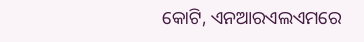କୋଟି, ଏନଆରଏଲଏମରେ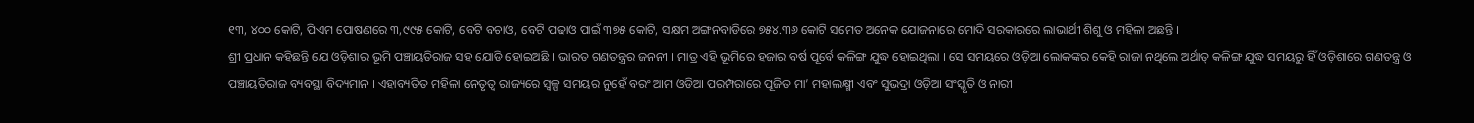୧୩, ୪୦୦ କୋଟି, ପିଏମ ପୋଷଣରେ ୩,୯୯୫ କୋଟି, ବେଟି ବଚାଓ, ବେଟି ପଢାଓ ପାଇଁ ୩୭୫ କୋଟି, ସକ୍ଷମ ଅଙ୍ଗନବାଡିରେ ୭୫୪.୩୬ କୋଟି ସମେତ ଅନେକ ଯୋଜନାରେ ମୋଦି ସରକାରରେ ଲାଭାର୍ଥୀ ଶିଶୁ ଓ ମହିଳା ଅଛନ୍ତି ।
ଶ୍ରୀ ପ୍ରଧାନ କହିଛନ୍ତି ଯେ ଓଡ଼ିଶାର ଭୂମି ପଞ୍ଚାୟତିରାଜ ସହ ଯୋଡି ହୋଇଅଛି । ଭାରତ ଗଣତନ୍ତ୍ରର ଜନନୀ । ମାତ୍ର ଏହି ଭୂମିରେ ହଜାର ବର୍ଷ ପୂର୍ବେ କଳିଙ୍ଗ ଯୁଦ୍ଧ ହୋଇଥିଲା । ସେ ସମୟରେ ଓଡ଼ିଆ ଲୋକଙ୍କର କେହି ରାଜା ନଥିଲେ ଅର୍ଥାତ୍ କଳିଙ୍ଗ ଯୁଦ୍ଧ ସମୟରୁ ହିଁ ଓଡ଼ିଶାରେ ଗଣତନ୍ତ୍ର ଓ ପଞ୍ଚାୟତିରାଜ ବ୍ୟବସ୍ଥା ବିଦ୍ୟମାନ । ଏହାବ୍ୟତିତ ମହିଳା ନେତୃତ୍ୱ ରାଜ୍ୟରେ ସ୍ୱଳ୍ପ ସମୟର ନୁହେଁ ବରଂ ଆମ ଓଡିଆ ପରମ୍ପରାରେ ପୂଜିତ ମା’ ମହାଲକ୍ଷ୍ମୀ ଏବଂ ସୁଭଦ୍ରା ଓଡ଼ିଆ ସଂସ୍କୃତି ଓ ନାରୀ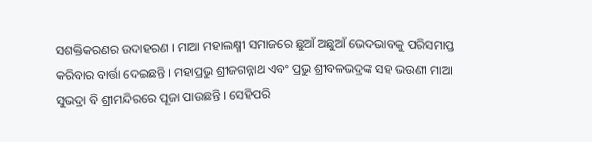ସଶକ୍ତିକରଣର ଉଦାହରଣ । ମାଆ ମହାଲକ୍ଷ୍ମୀ ସମାଜରେ ଛୁଆଁ ଅଛୁଆଁ ଭେଦଭାବକୁ ପରିସମାପ୍ତ କରିବାର ବାର୍ତ୍ତା ଦେଇଛନ୍ତି । ମହାପ୍ରଭୁ ଶ୍ରୀଜଗନ୍ନାଥ ଏବଂ ପ୍ରଭୁ ଶ୍ରୀବଳଭଦ୍ରଙ୍କ ସହ ଭଉଣୀ ମାଆ ସୁଭଦ୍ରା ବି ଶ୍ରୀମନ୍ଦିରରେ ପୂଜା ପାଉଛନ୍ତି । ସେହିପରି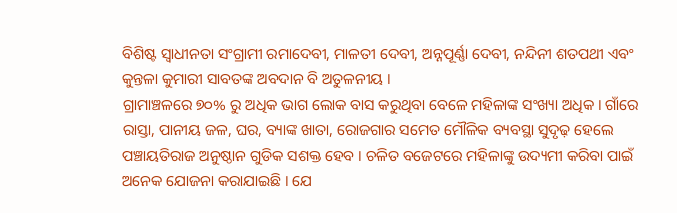ବିଶିଷ୍ଟ ସ୍ୱାଧୀନତା ସଂଗ୍ରାମୀ ରମାଦେବୀ, ମାଳତୀ ଦେବୀ, ଅନ୍ନପୂର୍ଣ୍ଣା ଦେବୀ, ନନ୍ଦିନୀ ଶତପଥୀ ଏବଂ କୁନ୍ତଳା କୁମାରୀ ସାବତଙ୍କ ଅବଦାନ ବି ଅତୁଳନୀୟ ।
ଗ୍ରାମାଞ୍ଚଳରେ ୭୦% ରୁ ଅଧିକ ଭାଗ ଲୋକ ବାସ କରୁଥିବା ବେଳେ ମହିଳାଙ୍କ ସଂଖ୍ୟା ଅଧିକ । ଗାଁରେ ରାସ୍ତା, ପାନୀୟ ଜଳ, ଘର, ବ୍ୟାଙ୍କ ଖାତା, ରୋଜଗାର ସମେତ ମୌଳିକ ବ୍ୟବସ୍ଥା ସୁଦୃଢ଼ ହେଲେ ପଞ୍ଚାୟତିରାଜ ଅନୁଷ୍ଠାନ ଗୁଡିକ ସଶକ୍ତ ହେବ । ଚଳିତ ବଜେଟରେ ମହିଳାଙ୍କୁ ଉଦ୍ୟମୀ କରିବା ପାଇଁ ଅନେକ ଯୋଜନା କରାଯାଇଛି । ଯେ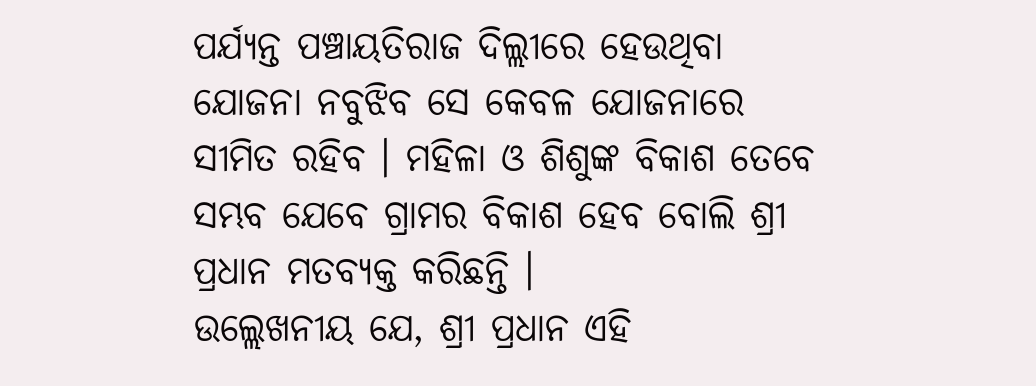ପର୍ଯ୍ୟନ୍ତ ପଞ୍ଚାୟତିରାଜ ଦିଲ୍ଲୀରେ ହେଉଥିବା ଯୋଜନା ନବୁଝିବ ସେ କେବଳ ଯୋଜନାରେ ସୀମିତ ରହିବ । ମହିଳା ଓ ଶିଶୁଙ୍କ ବିକାଶ ତେବେ ସମ୍ଭବ ଯେବେ ଗ୍ରାମର ବିକାଶ ହେବ ବୋଲି ଶ୍ରୀ ପ୍ରଧାନ ମତବ୍ୟକ୍ତ କରିଛନ୍ତି ।
ଉଲ୍ଲେଖନୀୟ ଯେ, ଶ୍ରୀ ପ୍ରଧାନ ଏହି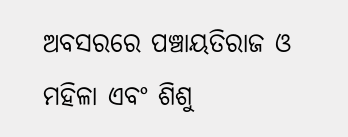ଅବସରରେ ପଞ୍ଚାୟତିରାଜ ଓ ମହିଳା ଏବଂ ଶିଶୁ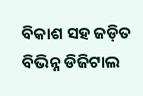ବିକାଶ ସହ ଜଡ଼ିତ ବିଭିନ୍ନ ଡିଜିଟାଲ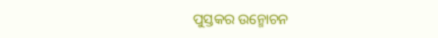ପୁସ୍ତକର ଉନ୍ମୋଚନ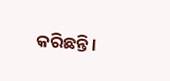କରିଛନ୍ତି ।